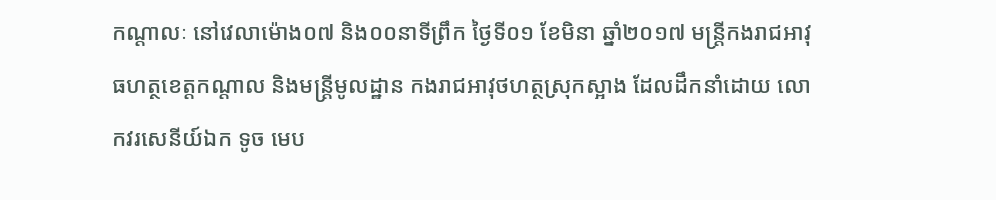កណ្តាលៈ នៅវេលាម៉ោង០៧ និង០០នាទីព្រឹក ថ្ងៃទី០១ ខែមិនា ឆ្នាំ២០១៧ មន្ត្រីកងរាជអាវុធហត្ថខេត្តកណ្តាល និងមន្ត្រីមូលដ្ឋាន កងរាជអាវុថហត្ថស្រុកស្អាង ដែលដឹកនាំដោយ លោកវរសេនីយ៍ឯក ទូច មេប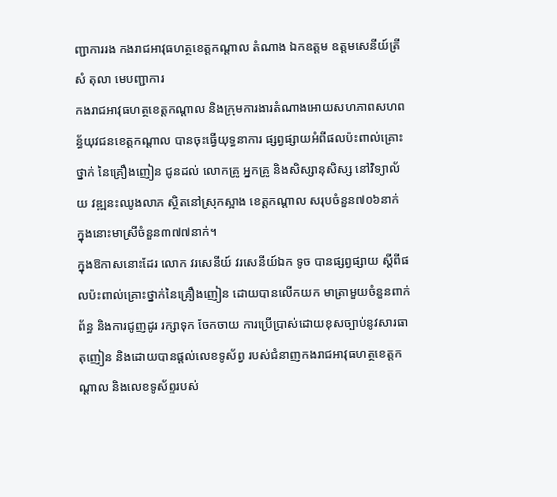ញ្ជាការរង កងរាជអាវុធហត្ថខេត្តកណ្តាល តំណាង ឯកឧត្តម ឧត្តមសេនីយ៍ត្រី សំ តុលា មេបញ្ជាការ
កងរាជអាវុធហត្ថខេត្តកណ្តាល និងក្រុមការងារតំណាងអោយសហភាពសហពន្ធ័យុវជនខេត្តកណ្តាល បានចុះធ្វើយុទ្ធនាការ ផ្សព្វផ្សាយអំពីផលប៉ះពាល់គ្រោះថ្នាក់ នៃគ្រឿងញៀន ជូនដល់ លោកគ្រូ អ្នកគ្រូ និងសិស្សានុសិស្ស នៅវិទ្យាល័យ វឌ្ឍនះឈូងលាភ ស្ថិតនៅស្រុកស្អាង ខេត្តកណ្តាល សរុបចំនួន៧០៦នាក់ ក្នុងនោះមាស្រីចំនួន៣៧៧នាក់។
ក្នុងឱកាសនោះដែរ លោក វរសេនីយ៍ វរសេនីយ៍ឯក ទូច បានផ្សព្វផ្សាយ ស្ដីពីផលប៉ះពាល់គ្រោះថ្នាក់នៃគ្រឿងញៀន ដោយបានលើកយក មាត្រាមួយចំនួនពាក់ព័ន្ធ និងការជូញដូរ រក្សាទុក ចែកចាយ ការប្រើប្រាស់ដោយខុសច្បាប់នូវសារធាតុញៀន និងដោយបានផ្តល់លេខទូស័ព្វ របស់ជំនាញកងរាជអាវុធហត្ថខេត្តកណ្តាល និងលេខទូស័ព្ទរបស់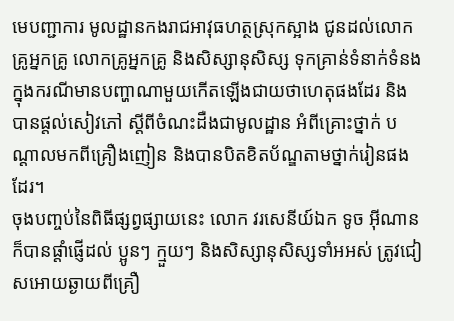មេបញ្ជាការ មូលដ្ឋានកងរាជអាវុធហត្ថស្រុកស្អាង ជូនដល់លោកគ្រូអ្នកគ្រូ លោកគ្រូអ្នកគ្រូ និងសិស្សានុសិស្ស ទុកគ្រាន់ទំនាក់ទំនង ក្នុងករណីមានបញ្ហាណាមួយកើតឡើងជាយថាហេតុផងដែរ និងបានផ្តល់សៀវភៅ ស្តីពីចំណះដឺងជាមូលដ្ឋាន អំពីគ្រោះថ្នាក់ បណ្តាលមកពីគ្រឿងញៀន និងបានបិតខិតប័ណ្ឌតាមថ្នាក់រៀនផងដែរ។
ចុងបញ្ចប់នៃពិធីផ្សព្វផ្សាយនេះ លោក វរសេនីយ៍ឯក ទូច អុីណាន ក៏បានផ្តាំផ្ញើដល់ ប្អូនៗ ក្មួយៗ និងសិស្សានុសិស្សទាំអអស់ ត្រូវជៀសអោយឆ្ងាយពីគ្រឿ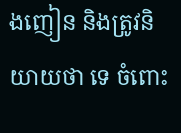ងញៀន និងត្រូវនិយាយថា ទេ ចំពោះ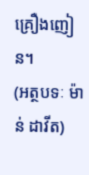គ្រឿងញៀន។
(អត្ថបទៈ ម៉ាន់ ដាវីត)